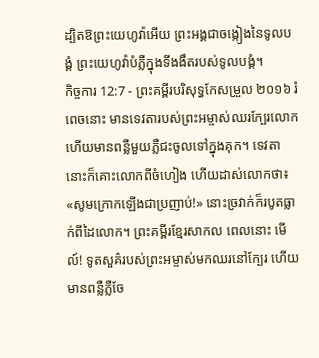ដ្បិតឱព្រះយេហូវ៉ាអើយ ព្រះអង្គជាចង្កៀងនៃទូលបង្គំ ព្រះយេហូវ៉ាបំភ្លឺក្នុងទីងងឹតរបស់ទូលបង្គំ។
កិច្ចការ 12:7 - ព្រះគម្ពីរបរិសុទ្ធកែសម្រួល ២០១៦ រំពេចនោះ មានទេវតារបស់ព្រះអម្ចាស់ឈរក្បែរលោក ហើយមានពន្លឺមួយភ្លឺជះចូលទៅក្នុងគុក។ ទេវតានោះក៏គោះលោកពីចំហៀង ហើយដាស់លោកថា៖ «សូមក្រោកឡើងជាប្រញាប់!» នោះច្រវាក់ក៏របូតធ្លាក់ពីដៃលោក។ ព្រះគម្ពីរខ្មែរសាកល ពេលនោះ មើល៍! ទូតសួគ៌របស់ព្រះអម្ចាស់មកឈរនៅក្បែរ ហើយមានពន្លឺភ្លឺចែ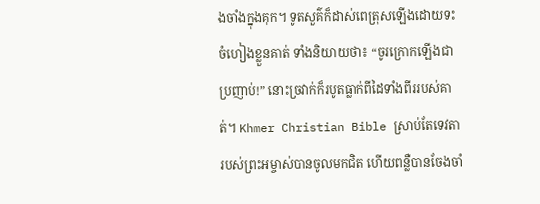ងចាំងក្នុងគុក។ ទូតសួគ៌ក៏ដាស់ពេត្រុសឡើងដោយទះចំហៀងខ្លួនគាត់ ទាំងនិយាយថា៖ “ចូរក្រោកឡើងជាប្រញាប់!” នោះច្រវាក់ក៏របូតធ្លាក់ពីដៃទាំងពីររបស់គាត់។ Khmer Christian Bible ស្រាប់តែទេវតារបស់ព្រះអម្ចាស់បានចូលមកជិត ហើយពន្លឺបានចែងចាំ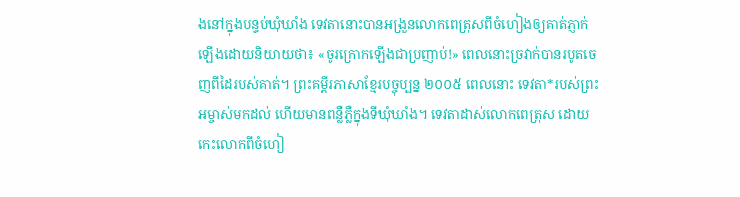ងនៅក្នុងបន្ទប់ឃុំឃាំង ទេវតានោះបានអង្រួនលោកពេត្រុសពីចំហៀងឲ្យគាត់ភ្ញាក់ឡើងដោយនិយាយថា៖ «ចូរក្រោកឡើងជាប្រញាប់!» ពេលនោះច្រវាក់បានរបូតចេញពីដៃរបស់គាត់។ ព្រះគម្ពីរភាសាខ្មែរបច្ចុប្បន្ន ២០០៥ ពេលនោះ ទេវតា*របស់ព្រះអម្ចាស់មកដល់ ហើយមានពន្លឺភ្លឺក្នុងទីឃុំឃាំង។ ទេវតាដាស់លោកពេត្រុស ដោយកេះលោកពីចំហៀ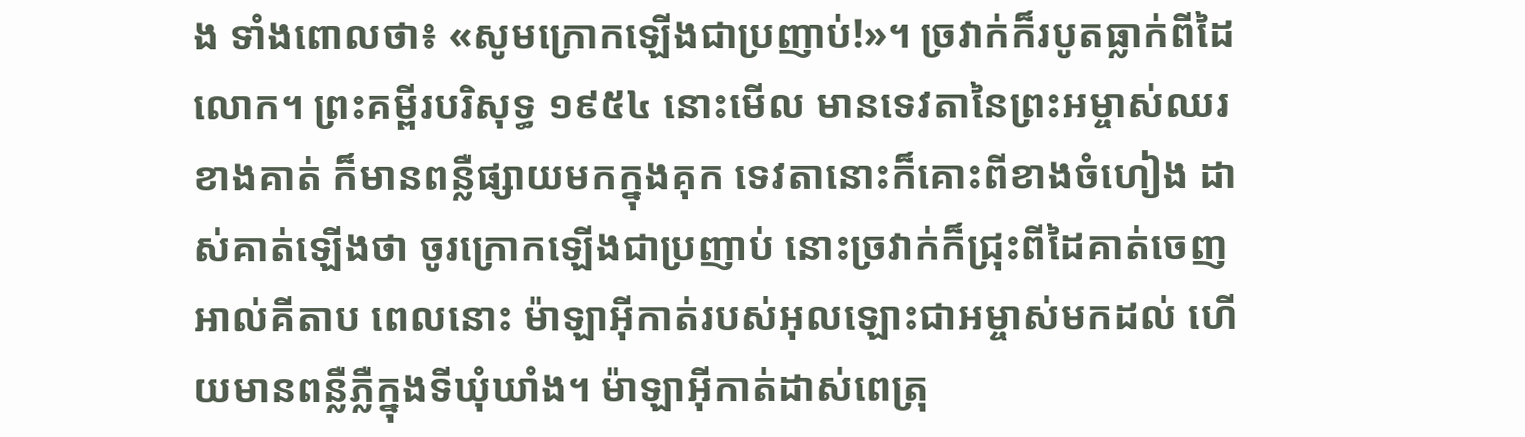ង ទាំងពោលថា៖ «សូមក្រោកឡើងជាប្រញាប់!»។ ច្រវាក់ក៏របូតធ្លាក់ពីដៃលោក។ ព្រះគម្ពីរបរិសុទ្ធ ១៩៥៤ នោះមើល មានទេវតានៃព្រះអម្ចាស់ឈរខាងគាត់ ក៏មានពន្លឺផ្សាយមកក្នុងគុក ទេវតានោះក៏គោះពីខាងចំហៀង ដាស់គាត់ឡើងថា ចូរក្រោកឡើងជាប្រញាប់ នោះច្រវាក់ក៏ជ្រុះពីដៃគាត់ចេញ អាល់គីតាប ពេលនោះ ម៉ាឡាអ៊ីកាត់របស់អុលឡោះជាអម្ចាស់មកដល់ ហើយមានពន្លឺភ្លឺក្នុងទីឃុំឃាំង។ ម៉ាឡាអ៊ីកាត់ដាស់ពេត្រុ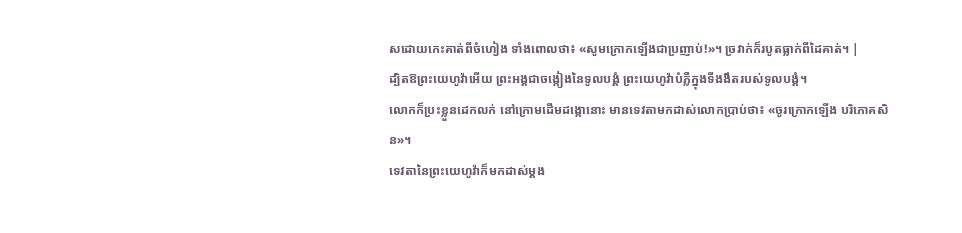សដោយកេះគាត់ពីចំហៀង ទាំងពោលថា៖ «សូមក្រោកឡើងជាប្រញាប់!»។ ច្រវាក់ក៏របូតធ្លាក់ពីដៃគាត់។ |
ដ្បិតឱព្រះយេហូវ៉ាអើយ ព្រះអង្គជាចង្កៀងនៃទូលបង្គំ ព្រះយេហូវ៉ាបំភ្លឺក្នុងទីងងឹតរបស់ទូលបង្គំ។
លោកក៏ប្រះខ្លួនដេកលក់ នៅក្រោមដើមដង្កោនោះ មានទេវតាមកដាស់លោកប្រាប់ថា៖ «ចូរក្រោកឡើង បរិភោគសិន»។
ទេវតានៃព្រះយេហូវ៉ាក៏មកដាស់ម្តង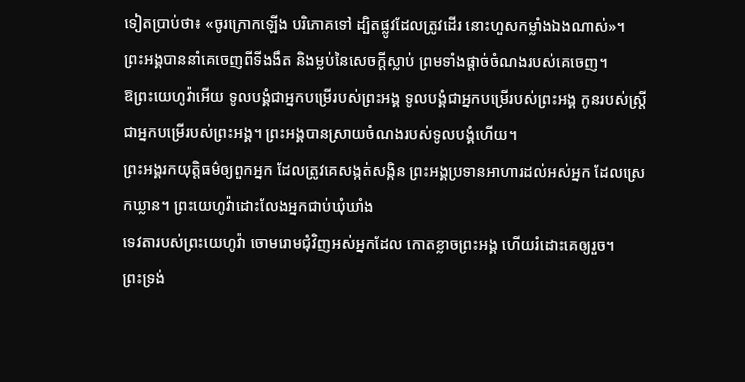ទៀតប្រាប់ថា៖ «ចូរក្រោកឡើង បរិភោគទៅ ដ្បិតផ្លូវដែលត្រូវដើរ នោះហួសកម្លាំងឯងណាស់»។
ព្រះអង្គបាននាំគេចេញពីទីងងឹត និងម្លប់នៃសេចក្ដីស្លាប់ ព្រមទាំងផ្ដាច់ចំណងរបស់គេចេញ។
ឱព្រះយេហូវ៉ាអើយ ទូលបង្គំជាអ្នកបម្រើរបស់ព្រះអង្គ ទូលបង្គំជាអ្នកបម្រើរបស់ព្រះអង្គ កូនរបស់ស្ត្រីជាអ្នកបម្រើរបស់ព្រះអង្គ។ ព្រះអង្គបានស្រាយចំណងរបស់ទូលបង្គំហើយ។
ព្រះអង្គរកយុត្តិធម៌ឲ្យពួកអ្នក ដែលត្រូវគេសង្កត់សង្កិន ព្រះអង្គប្រទានអាហារដល់អស់អ្នក ដែលស្រេកឃ្លាន។ ព្រះយេហូវ៉ាដោះលែងអ្នកជាប់ឃុំឃាំង
ទេវតារបស់ព្រះយេហូវ៉ា ចោមរោមជុំវិញអស់អ្នកដែល កោតខ្លាចព្រះអង្គ ហើយរំដោះគេឲ្យរួច។
ព្រះទ្រង់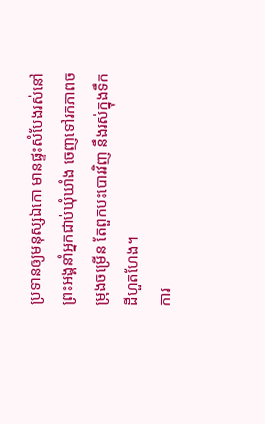ប្រទានឲ្យមនុស្សឯកោ មានផ្ទះសំបែងរស់នៅ ព្រះអង្គនាំអ្នកជាប់ឃុំឃាំង ចេញទៅរកភាពចម្រុងចម្រើន តែពួកបះបោរវិញ នឹងរស់ក្នុងទឹកដីហួតហែង។
ការ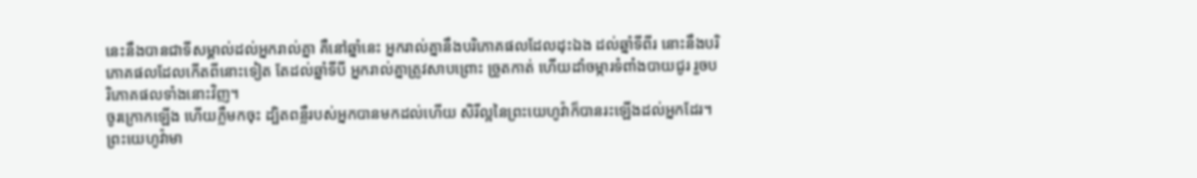នេះនឹងបានជាទីសម្គាល់ដល់អ្នករាល់គ្នា គឺនៅឆ្នាំនេះ អ្នករាល់គ្នានឹងបរិភោគផលដែលដុះឯង ដល់ឆ្នាំទីពីរ នោះនឹងបរិភោគផលដែលកើតពីនោះទៀត តែដល់ឆ្នាំទីបី អ្នករាល់គ្នាត្រូវសាបព្រោះ ច្រូតកាត់ ហើយដាំចម្ការទំពាំងបាយជូរ រួចបរិភោគផលទាំងនោះវិញ។
ចូរក្រោកឡើង ហើយភ្លឺមកចុះ ដ្បិតពន្លឺរបស់អ្នកបានមកដល់ហើយ សិរីល្អនៃព្រះយេហូវ៉ាក៏បានរះឡើងដល់អ្នកដែរ។
ព្រះយេហូវ៉ាមា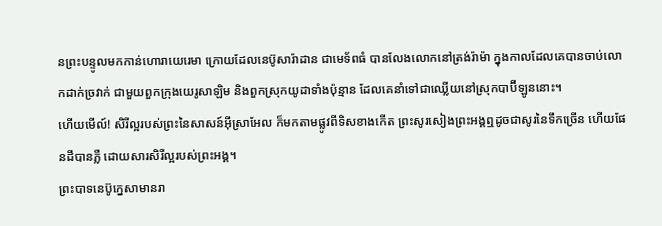នព្រះបន្ទូលមកកាន់ហោរាយេរេមា ក្រោយដែលនេប៊ូសារ៉ាដាន ជាមេទ័ពធំ បានលែងលោកនៅត្រង់រ៉ាម៉ា ក្នុងកាលដែលគេបានចាប់លោកដាក់ច្រវាក់ ជាមួយពួកក្រុងយេរូសាឡិម និងពួកស្រុកយូដាទាំងប៉ុន្មាន ដែលគេនាំទៅជាឈ្លើយនៅស្រុកបាប៊ីឡូននោះ។
ហើយមើល៍! សិរីល្អរបស់ព្រះនៃសាសន៍អ៊ីស្រាអែល ក៏មកតាមផ្លូវពីទិសខាងកើត ព្រះសូរសៀងព្រះអង្គឮដូចជាសូរនៃទឹកច្រើន ហើយផែនដីបានភ្លឺ ដោយសារសិរីល្អរបស់ព្រះអង្គ។
ព្រះបាទនេប៊ូក្នេសាមានរា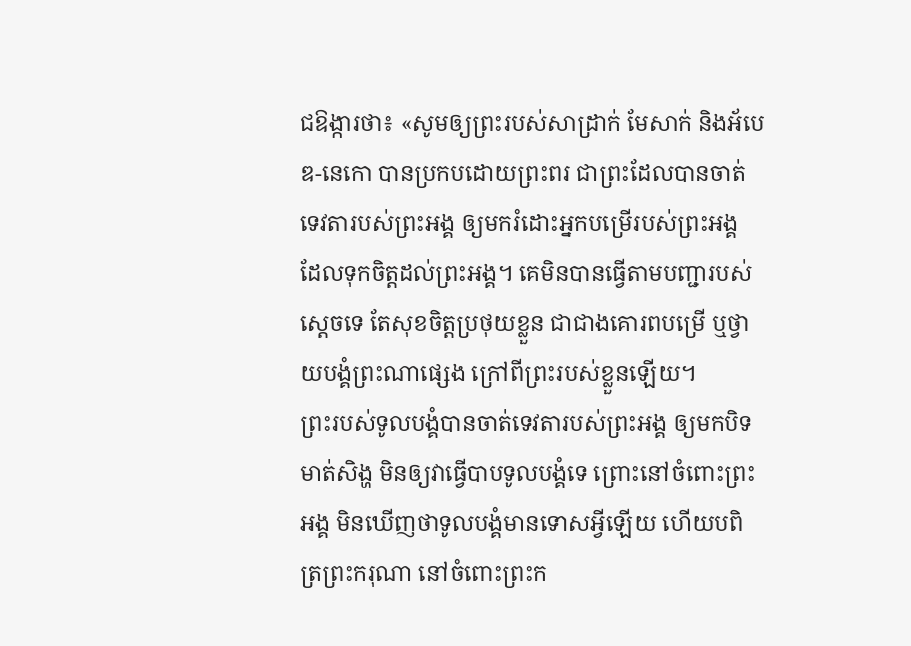ជឱង្ការថា៖ «សូមឲ្យព្រះរបស់សាដ្រាក់ មែសាក់ និងអ័បេឌ-នេកោ បានប្រកបដោយព្រះពរ ជាព្រះដែលបានចាត់ទេវតារបស់ព្រះអង្គ ឲ្យមករំដោះអ្នកបម្រើរបស់ព្រះអង្គ ដែលទុកចិត្តដល់ព្រះអង្គ។ គេមិនបានធ្វើតាមបញ្ជារបស់ស្តេចទេ តែសុខចិត្តប្រថុយខ្លួន ជាជាងគោរពបម្រើ ឬថ្វាយបង្គំព្រះណាផ្សេង ក្រៅពីព្រះរបស់ខ្លួនឡើយ។
ព្រះរបស់ទូលបង្គំបានចាត់ទេវតារបស់ព្រះអង្គ ឲ្យមកបិទមាត់សិង្ហ មិនឲ្យវាធ្វើបាបទូលបង្គំទេ ព្រោះនៅចំពោះព្រះអង្គ មិនឃើញថាទូលបង្គំមានទោសអ្វីឡើយ ហើយបពិត្រព្រះករុណា នៅចំពោះព្រះក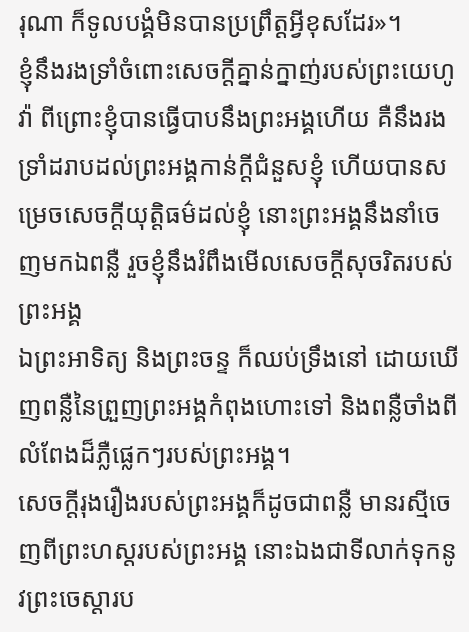រុណា ក៏ទូលបង្គំមិនបានប្រព្រឹត្តអ្វីខុសដែរ»។
ខ្ញុំនឹងរងទ្រាំចំពោះសេចក្ដីគ្នាន់ក្នាញ់របស់ព្រះយេហូវ៉ា ពីព្រោះខ្ញុំបានធ្វើបាបនឹងព្រះអង្គហើយ គឺនឹងរងទ្រាំដរាបដល់ព្រះអង្គកាន់ក្ដីជំនួសខ្ញុំ ហើយបានសម្រេចសេចក្ដីយុត្តិធម៌ដល់ខ្ញុំ នោះព្រះអង្គនឹងនាំចេញមកឯពន្លឺ រួចខ្ញុំនឹងរំពឹងមើលសេចក្ដីសុចរិតរបស់ព្រះអង្គ
ឯព្រះអាទិត្យ និងព្រះចន្ទ ក៏ឈប់ទ្រឹងនៅ ដោយឃើញពន្លឺនៃព្រួញព្រះអង្គកំពុងហោះទៅ និងពន្លឺចាំងពីលំពែងដ៏ភ្លឺផ្លេកៗរបស់ព្រះអង្គ។
សេចក្ដីរុងរឿងរបស់ព្រះអង្គក៏ដូចជាពន្លឺ មានរស្មីចេញពីព្រះហស្តរបស់ព្រះអង្គ នោះឯងជាទីលាក់ទុកនូវព្រះចេស្តារប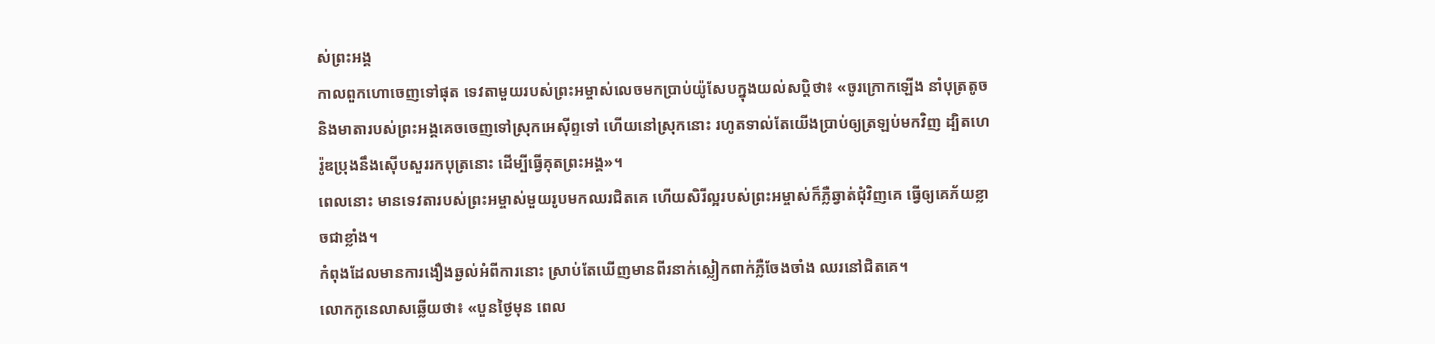ស់ព្រះអង្គ
កាលពួកហោចេញទៅផុត ទេវតាមួយរបស់ព្រះអម្ចាស់លេចមកប្រាប់យ៉ូសែបក្នុងយល់សប្តិថា៖ «ចូរក្រោកឡើង នាំបុត្រតូច និងមាតារបស់ព្រះអង្គគេចចេញទៅស្រុកអេស៊ីព្ទទៅ ហើយនៅស្រុកនោះ រហូតទាល់តែយើងប្រាប់ឲ្យត្រឡប់មកវិញ ដ្បិតហេរ៉ូឌប្រុងនឹងស៊ើបសួររកបុត្រនោះ ដើម្បីធ្វើគុតព្រះអង្គ»។
ពេលនោះ មានទេវតារបស់ព្រះអម្ចាស់មួយរូបមកឈរជិតគេ ហើយសិរីល្អរបស់ព្រះអម្ចាស់ក៏ភ្លឺឆ្វាត់ជុំវិញគេ ធ្វើឲ្យគេភ័យខ្លាចជាខ្លាំង។
កំពុងដែលមានការងឿងឆ្ងល់អំពីការនោះ ស្រាប់តែឃើញមានពីរនាក់ស្លៀកពាក់ភ្លឺចែងចាំង ឈរនៅជិតគេ។
លោកកូនេលាសឆ្លើយថា៖ «បួនថ្ងៃមុន ពេល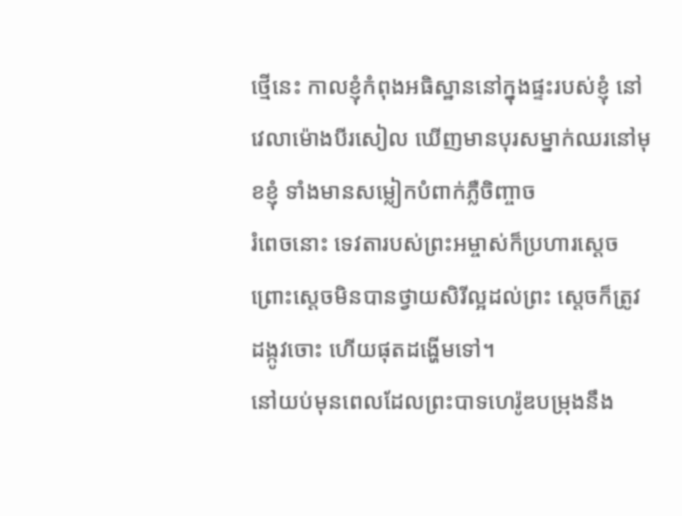ថ្មើនេះ កាលខ្ញុំកំពុងអធិស្ឋាននៅក្នុងផ្ទះរបស់ខ្ញុំ នៅវេលាម៉ោងបីរសៀល ឃើញមានបុរសម្នាក់ឈរនៅមុខខ្ញុំ ទាំងមានសម្លៀកបំពាក់ភ្លឺចិញ្ចាច
រំពេចនោះ ទេវតារបស់ព្រះអម្ចាស់ក៏ប្រហារស្តេច ព្រោះស្តេចមិនបានថ្វាយសិរីល្អដល់ព្រះ ស្ដេចក៏ត្រូវដង្កូវចោះ ហើយផុតដង្ហើមទៅ។
នៅយប់មុនពេលដែលព្រះបាទហេរ៉ូឌបម្រុងនឹង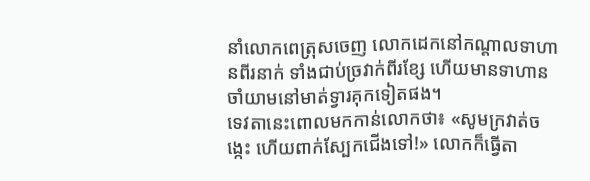នាំលោកពេត្រុសចេញ លោកដេកនៅកណ្តាលទាហានពីរនាក់ ទាំងជាប់ច្រវាក់ពីរខ្សែ ហើយមានទាហានចាំយាមនៅមាត់ទ្វារគុកទៀតផង។
ទេវតានេះពោលមកកាន់លោកថា៖ «សូមក្រវាត់ចង្កេះ ហើយពាក់ស្បែកជើងទៅ!» លោកក៏ធ្វើតា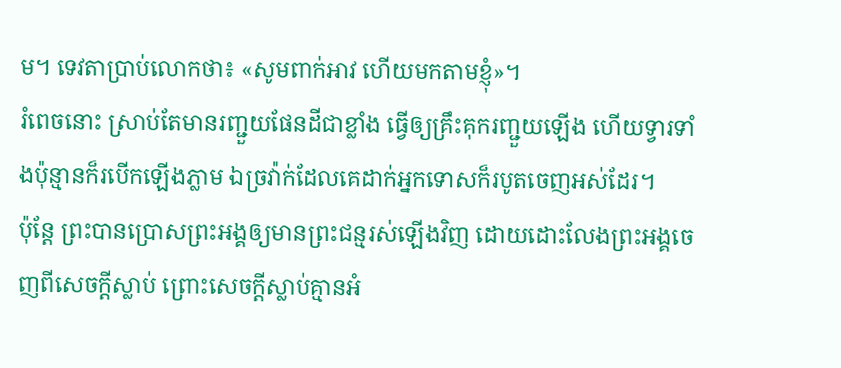ម។ ទេវតាប្រាប់លោកថា៖ «សូមពាក់អាវ ហើយមកតាមខ្ញុំ»។
រំពេចនោះ ស្រាប់តែមានរញ្ជួយផែនដីជាខ្លាំង ធ្វើឲ្យគ្រឹះគុករញ្ជួយឡើង ហើយទ្វារទាំងប៉ុន្មានក៏របើកឡើងភ្លាម ឯច្រវ៉ាក់ដែលគេដាក់អ្នកទោសក៏របូតចេញអស់ដែរ។
ប៉ុន្តែ ព្រះបានប្រោសព្រះអង្គឲ្យមានព្រះជន្មរស់ឡើងវិញ ដោយដោះលែងព្រះអង្គចេញពីសេចក្តីស្លាប់ ព្រោះសេចក្តីស្លាប់គ្មានអំ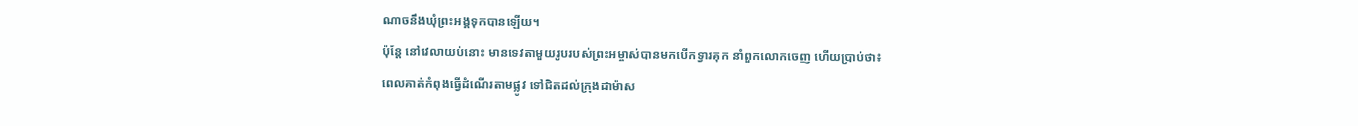ណាចនឹងឃុំព្រះអង្គទុកបានឡើយ។
ប៉ុន្តែ នៅវេលាយប់នោះ មានទេវតាមួយរូបរបស់ព្រះអម្ចាស់បានមកបើកទ្វារគុក នាំពួកលោកចេញ ហើយប្រាប់ថា៖
ពេលគាត់កំពុងធ្វើដំណើរតាមផ្លូវ ទៅជិតដល់ក្រុងដាម៉ាស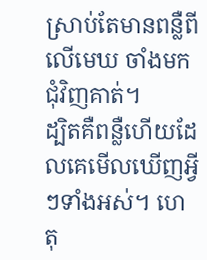ស្រាប់តែមានពន្លឺពីលើមេឃ ចាំងមកជុំវិញគាត់។
ដ្បិតគឺពន្លឺហើយដែលគេមើលឃើញអ្វីៗទាំងអស់។ ហេតុ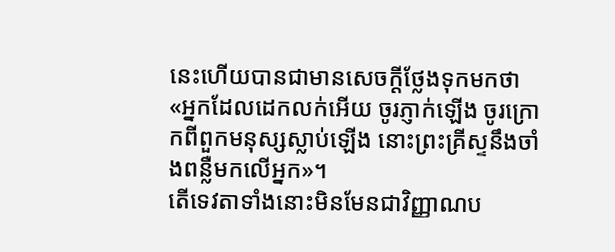នេះហើយបានជាមានសេចក្ដីថ្លែងទុកមកថា «អ្នកដែលដេកលក់អើយ ចូរភ្ញាក់ឡើង ចូរក្រោកពីពួកមនុស្សស្លាប់ឡើង នោះព្រះគ្រីស្ទនឹងចាំងពន្លឺមកលើអ្នក»។
តើទេវតាទាំងនោះមិនមែនជាវិញ្ញាណប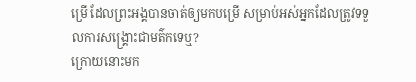ម្រើ ដែលព្រះអង្គបានចាត់ឲ្យមកបម្រើ សម្រាប់អស់អ្នកដែលត្រូវទទួលការសង្គ្រោះជាមត៌កទេឬ?
ក្រោយនោះមក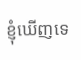ខ្ញុំឃើញទេ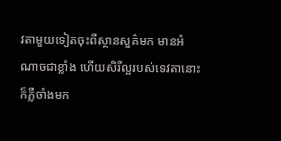វតាមួយទៀតចុះពីស្ថានសួគ៌មក មានអំណាចជាខ្លាំង ហើយសិរីល្អរបស់ទេវតានោះក៏ភ្លឺចាំងមក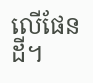លើផែនដី។